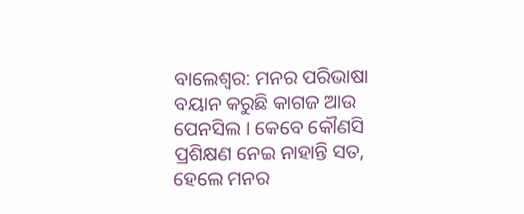ବାଲେଶ୍ବର: ମନର ପରିଭାଷା ବୟାନ କରୁଛି କାଗଜ ଆଉ ପେନସିଲ । କେବେ କୌଣସି ପ୍ରଶିକ୍ଷଣ ନେଇ ନାହାନ୍ତି ସତ, ହେଲେ ମନର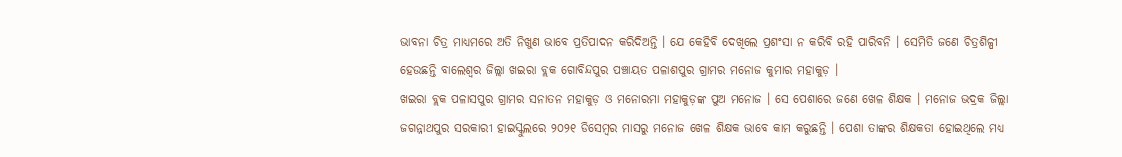ଭାବନା ଚିତ୍ର ମାଧ୍ୟମରେ ଅତି ନିଖୁଣ ଭାବେ ପ୍ରତିପାଦନ କରିଦିଅନ୍ତି । ଯେ କେହିବି ଦେଖିଲେ ପ୍ରଶଂସା ନ କରିବି ରହି ପାରିବନି । ସେମିତି ଜଣେ ଚିତ୍ରଶିଳ୍ପୀ ହେଉଛନ୍ତି ବାଲେଶ୍ଵର ଜିଲ୍ଲା ଖଇରା ବ୍ଲକ ଗୋବିନ୍ଦପୁର ପଞ୍ଚାୟତ ପଳାଶପୁର ଗ୍ରାମର ମନୋଜ କୁମାର ମହାକୁଡ଼ ।
ଖଇରା ବ୍ଲକ ପଳାସପୁର ଗ୍ରାମର ସନାତନ ମହାକୁଡ଼ ଓ ମନୋରମା ମହାକୁଡ଼ଙ୍କ ପୁଅ ମନୋଜ । ସେ ପେଶାରେ ଜଣେ ଖେଳ ଶିକ୍ଷକ । ମନୋଜ ଭଦ୍ରକ ଜିଲ୍ଲା ଜଗନ୍ନାଥପୁର ସରକାରୀ ହାଇସ୍କୁଲରେ ୨୦୨୧ ଡିସେମ୍ବର ମାସରୁ ମନୋଜ ଖେଳ ଶିକ୍ଷକ ଭାବେ କାମ କରୁଛନ୍ତି । ପେଶା ତାଙ୍କର ଶିକ୍ଷକତା ହୋଇଥିଲେ ମଧ୍ୟ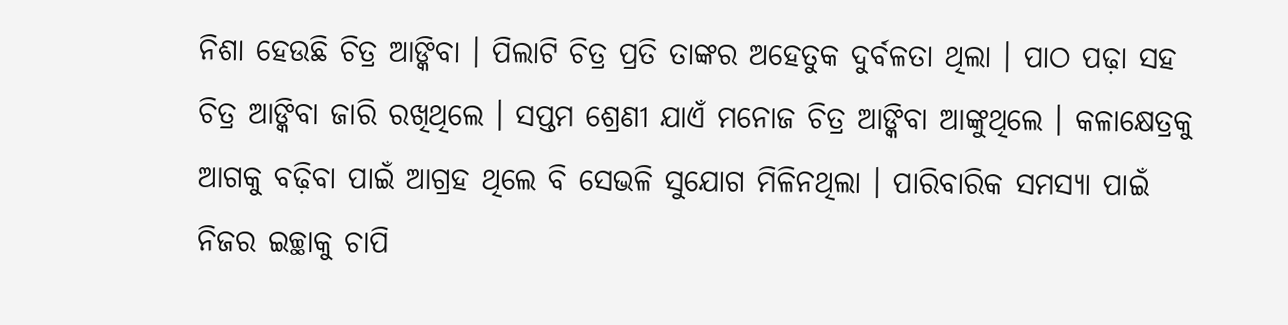ନିଶା ହେଉଛି ଚିତ୍ର ଆଙ୍କିବା । ପିଲାଟି ଚିତ୍ର ପ୍ରତି ତାଙ୍କର ଅହେତୁକ ଦୁର୍ବଳତା ଥିଲା । ପାଠ ପଢ଼ା ସହ ଚିତ୍ର ଆଙ୍କିବା ଜାରି ରଖିଥିଲେ । ସପ୍ତମ ଶ୍ରେଣୀ ଯାଏଁ ମନୋଜ ଚିତ୍ର ଆଙ୍କିବା ଆଙ୍କୁଥିଲେ । କଳାକ୍ଷେତ୍ରକୁ ଆଗକୁ ବଢ଼ିବା ପାଇଁ ଆଗ୍ରହ ଥିଲେ ବି ସେଭଳି ସୁଯୋଗ ମିଳିନଥିଲା । ପାରିବାରିକ ସମସ୍ୟା ପାଇଁ ନିଜର ଇଚ୍ଛାକୁ ଚାପି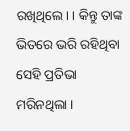ରଖିଥିଲେ। । କିନ୍ତୁ ତାଙ୍କ ଭିତରେ ଭରି ରହିଥିବା ସେହି ପ୍ରତିଭା ମରିନଥିଲା ।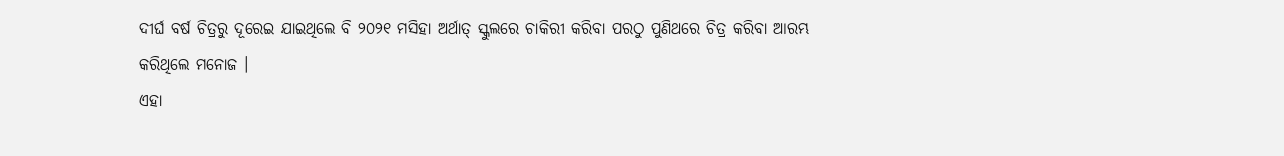ଦୀର୍ଘ ବର୍ଷ ଚିତ୍ରରୁ ଦୂରେଇ ଯାଇଥିଲେ ବି ୨୦୨୧ ମସିହା ଅର୍ଥାତ୍ ସ୍କୁଲରେ ଚାକିରୀ କରିବା ପରଠୁ ପୁଣିଥରେ ଚିତ୍ର କରିବା ଆରମ୍ଭ କରିଥିଲେ ମନୋଜ ।
ଏହା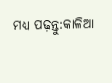ମଧ୍ୟ ପଢ଼ନ୍ତୁ:କାଳିଆ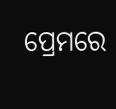ପ୍ରେମରେ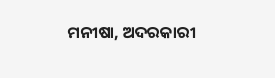ମନୀଷା, ଅଦରକାରୀ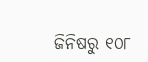ଜିନିଷରୁ ୧୦୮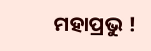ମହାପ୍ରଭୁ !